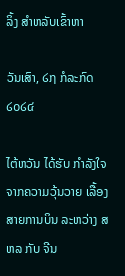ລິ້ງ ສຳຫລັບເຂົ້າຫາ

ວັນເສົາ, ໒໗ ກໍລະກົດ ໒໐໒໔

ໄຕ້ຫວັນ ໄດ້ຮັບ ກຳລັງໃຈ ຈາກຄວາມວຸ້ນວາຍ ເລື້ອງສາຍການບິນ ລະຫວ່າງ ສຫລ ກັບ ຈີນ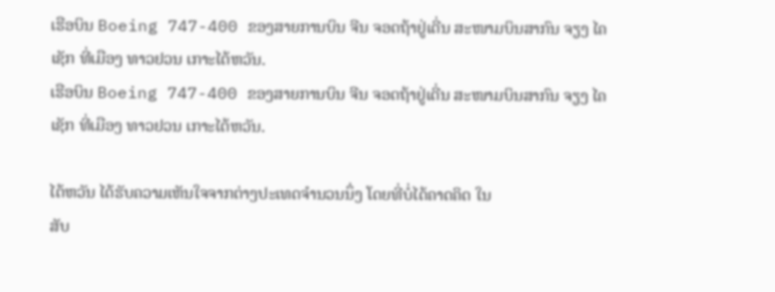ເຮືອບິນ Boeing 747-400 ຂອງສາຍການບິນ ຈີນ ຈອດຖ້າຢູ່ເດີ່ນ ສະໜາມບິນສາກົນ ຈຽງ ໄຄ ເຊັກ ທີ່ເມືອງ ທາວຢວນ ເກາະໄຕ້ຫວັນ.
ເຮືອບິນ Boeing 747-400 ຂອງສາຍການບິນ ຈີນ ຈອດຖ້າຢູ່ເດີ່ນ ສະໜາມບິນສາກົນ ຈຽງ ໄຄ ເຊັກ ທີ່ເມືອງ ທາວຢວນ ເກາະໄຕ້ຫວັນ.

ໄຕ້ຫວັນ ໄດ້ຮັບຄວາມເຫັນໃຈຈາກຕ່າງປະເທດຈຳນວນນຶ່ງ ໂດຍທີ່ບໍ່ໄດ້ຄາດຄິດ ໃນ
ສັບ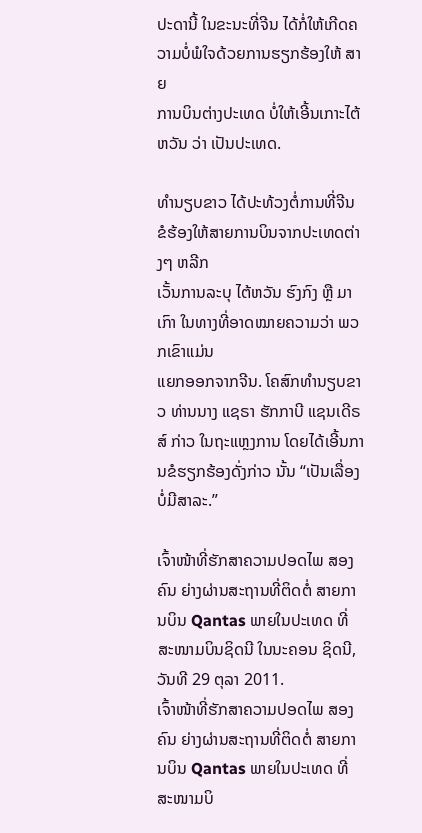ປະດານີ້ ໃນຂະນະທີ່ຈີນ ໄດ້ກໍ່ໃຫ້ເກີດຄວາມບໍ່ພໍໃຈດ້ວຍການຮຽກຮ້ອງໃຫ້ ສາຍ
ການບິນຕ່າງປະເທດ ບໍ່ໃຫ້ເອີ້ນເກາະໄຕ້ຫວັນ ວ່າ ເປັນປະເທດ.

ທຳນຽບຂາວ ໄດ້ປະທ້ວງຕໍ່ການທີ່ຈີນຂໍຮ້ອງໃຫ້ສາຍການບິນຈາກປະເທດຕ່າງໆ ຫລີກ
ເວັ້ນການລະບຸ ໄຕ້ຫວັນ ຮົງກົງ ຫຼື ມາເກົາ ໃນທາງທີ່ອາດໝາຍຄວາມວ່າ ພວກເຂົາແມ່ນ
ແຍກອອກຈາກຈີນ. ໂຄສົກທຳນຽບຂາວ ທ່ານນາງ ແຊຣາ ຮັກກາບີ ແຊນເດີຣສ໌ ກ່າວ ໃນຖະແຫຼງການ ໂດຍໄດ້ເອີ້ນການຂໍຮຽກຮ້ອງດັ່ງກ່າວ ນັ້ນ “ເປັນເລື່ອງບໍ່ມີສາລະ.”

ເຈົ້າໜ້າທີ່ຮັກສາຄວາມປອດໄພ ສອງຄົນ ຍ່າງຜ່ານສະຖານທີ່ຕິດຕໍ່ ສາຍການບິນ Qantas ພາຍໃນປະເທດ ທີ່ສະໜາມບິນຊິດນີ ໃນນະຄອນ ຊິດນີ, ວັນທີ 29 ຕຸລາ 2011.
ເຈົ້າໜ້າທີ່ຮັກສາຄວາມປອດໄພ ສອງຄົນ ຍ່າງຜ່ານສະຖານທີ່ຕິດຕໍ່ ສາຍການບິນ Qantas ພາຍໃນປະເທດ ທີ່ສະໜາມບິ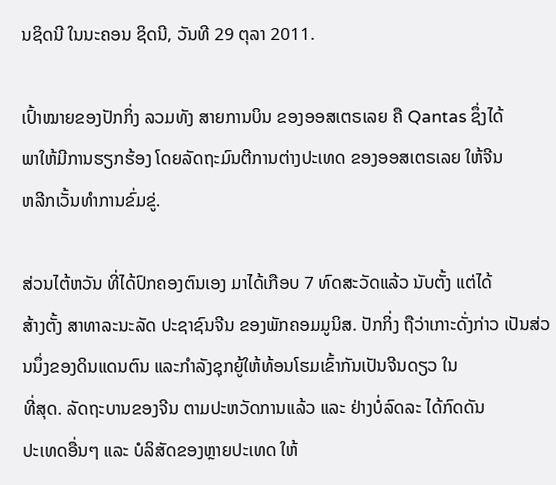ນຊິດນີ ໃນນະຄອນ ຊິດນີ, ວັນທີ 29 ຕຸລາ 2011.

ເປົ້າໝາຍຂອງປັກກິ່ງ ລວມທັງ ສາຍການບິນ ຂອງອອສເຕຣເລຍ ຄື Qantas ຊຶ່ງໄດ້
ພາໃຫ້ມີການຮຽກຮ້ອງ ໂດຍລັດຖະມົນຕີການຕ່າງປະເທດ ຂອງອອສເຕຣເລຍ ໃຫ້ຈີນ
ຫລີກເວັ້ນທຳການຂົ່ມຂູ່.

ສ່ວນໄຕ້ຫວັນ ທີ່ໄດ້ປົກຄອງຕົນເອງ ມາໄດ້ເກືອບ 7 ທົດສະວັດແລ້ວ ນັບຕັ້ງ ແຕ່ໄດ້
ສ້າງຕັ້ງ ສາທາລະນະລັດ ປະຊາຊົນຈີນ ຂອງພັກຄອມມູນິສ. ປັກກິ່ງ ຖືວ່າເກາະດັ່ງກ່າວ ເປັນສ່ວນນຶ່ງຂອງດິນແດນຕົນ ແລະກຳລັງຊຸກຍູ້ໃຫ້ທ້ອນໂຮມເຂົ້າກັນເປັນຈີນດຽວ ໃນ
ທີ່ສຸດ. ລັດຖະບານຂອງຈີນ ຕາມປະຫວັດການແລ້ວ ແລະ ຢ່າງບໍ່ລົດລະ ໄດ້ກົດດັນ
ປະເທດອື່ນໆ ແລະ ບໍລິສັດຂອງຫຼາຍປະເທດ ໃຫ້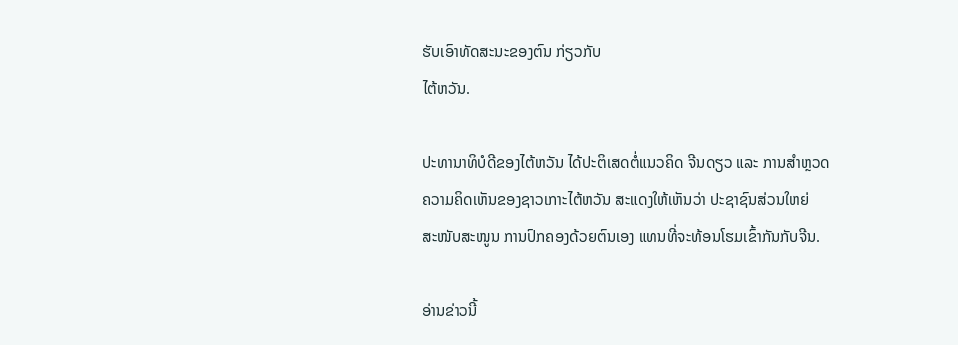ຮັບເອົາທັດສະນະຂອງຕົນ ກ່ຽວກັບ
ໄຕ້ຫວັນ.

ປະທານາທິບໍດີຂອງໄຕ້ຫວັນ ໄດ້ປະຕິເສດຕໍ່ແນວຄິດ ຈີນດຽວ ແລະ ການສຳຫຼວດ
ຄວາມຄິດເຫັນຂອງຊາວເກາະໄຕ້ຫວັນ ສະແດງໃຫ້ເຫັນວ່າ ປະຊາຊົນສ່ວນໃຫຍ່
ສະໜັບສະໜູນ ການປົກຄອງດ້ວຍຕົນເອງ ແທນທີ່ຈະທ້ອນໂຮມເຂົ້າກັນກັບຈີນ.

ອ່ານຂ່າວນີ້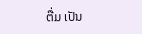ຕື່ມ ເປັນ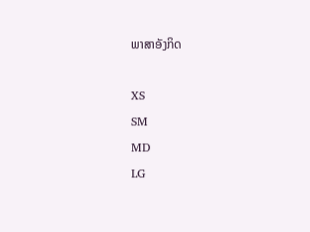ພາສາອັງກິດ

XS
SM
MD
LG